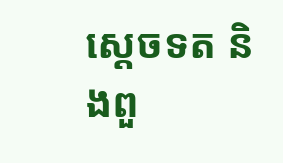ស្តេចទត និងពួ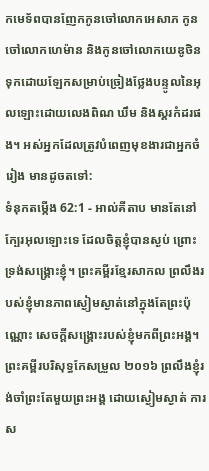កមេទ័ពបានញែកកូនចៅលោកអេសាភ កូនចៅលោកហេម៉ាន និងកូនចៅលោកយេឌូថិន ទុកដោយឡែកសម្រាប់ច្រៀងថ្លែងបន្ទូលនៃអុលឡោះដោយលេងពិណ ឃឹម និងស្គរកំដរផង។ អស់អ្នកដែលត្រូវបំពេញមុខងារជាអ្នកចំរៀង មានដូចតទៅ:
ទំនុកតម្កើង 62:1 - អាល់គីតាប មានតែនៅក្បែរអុលឡោះទេ ដែលចិត្តខ្ញុំបានស្ងប់ ព្រោះទ្រង់សង្គ្រោះខ្ញុំ។ ព្រះគម្ពីរខ្មែរសាកល ព្រលឹងរបស់ខ្ញុំមានភាពស្ងៀមស្ងាត់នៅក្នុងតែព្រះប៉ុណ្ណោះ សេចក្ដីសង្គ្រោះរបស់ខ្ញុំមកពីព្រះអង្គ។ ព្រះគម្ពីរបរិសុទ្ធកែសម្រួល ២០១៦ ព្រលឹងខ្ញុំរង់ចាំព្រះតែមួយព្រះអង្គ ដោយស្ងៀមស្ងាត់ ការស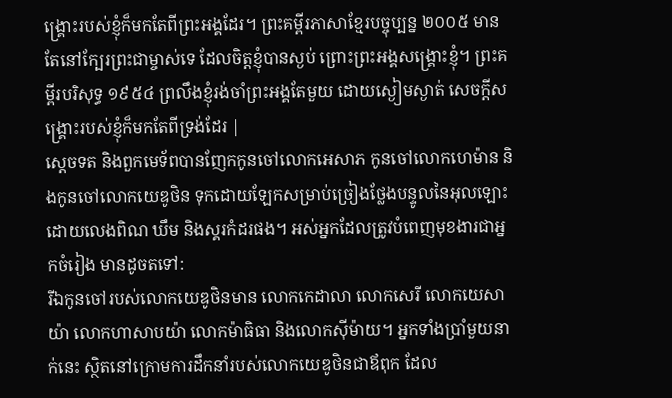ង្គ្រោះរបស់ខ្ញុំក៏មកតែពីព្រះអង្គដែរ។ ព្រះគម្ពីរភាសាខ្មែរបច្ចុប្បន្ន ២០០៥ មានតែនៅក្បែរព្រះជាម្ចាស់ទេ ដែលចិត្តខ្ញុំបានស្ងប់ ព្រោះព្រះអង្គសង្គ្រោះខ្ញុំ។ ព្រះគម្ពីរបរិសុទ្ធ ១៩៥៤ ព្រលឹងខ្ញុំរង់ចាំព្រះអង្គតែមួយ ដោយស្ងៀមស្ងាត់ សេចក្ដីសង្គ្រោះរបស់ខ្ញុំក៏មកតែពីទ្រង់ដែរ |
ស្តេចទត និងពួកមេទ័ពបានញែកកូនចៅលោកអេសាភ កូនចៅលោកហេម៉ាន និងកូនចៅលោកយេឌូថិន ទុកដោយឡែកសម្រាប់ច្រៀងថ្លែងបន្ទូលនៃអុលឡោះដោយលេងពិណ ឃឹម និងស្គរកំដរផង។ អស់អ្នកដែលត្រូវបំពេញមុខងារជាអ្នកចំរៀង មានដូចតទៅ:
រីឯកូនចៅរបស់លោកយេឌូថិនមាន លោកកេដាលា លោកសេរី លោកយេសាយ៉ា លោកហាសាបយ៉ា លោកម៉ាធិធា និងលោកស៊ីម៉ាយ។ អ្នកទាំងប្រាំមួយនាក់នេះ ស្ថិតនៅក្រោមការដឹកនាំរបស់លោកយេឌូថិនជាឪពុក ដែល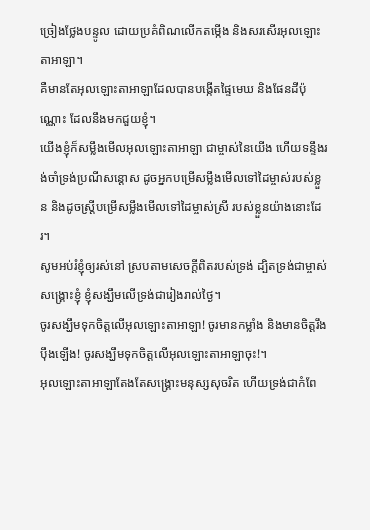ច្រៀងថ្លែងបន្ទូល ដោយប្រគំពិណលើកតម្កើង និងសរសើរអុលឡោះតាអាឡា។
គឺមានតែអុលឡោះតាអាឡាដែលបានបង្កើតផ្ទៃមេឃ និងផែនដីប៉ុណ្ណោះ ដែលនឹងមកជួយខ្ញុំ។
យើងខ្ញុំក៏សម្លឹងមើលអុលឡោះតាអាឡា ជាម្ចាស់នៃយើង ហើយទន្ទឹងរង់ចាំទ្រង់ប្រណីសន្ដោស ដូចអ្នកបម្រើសម្លឹងមើលទៅដៃម្ចាស់របស់ខ្លួន និងដូចស្ត្រីបម្រើសម្លឹងមើលទៅដៃម្ចាស់ស្រី របស់ខ្លួនយ៉ាងនោះដែរ។
សូមអប់រំខ្ញុំឲ្យរស់នៅ ស្របតាមសេចក្ដីពិតរបស់ទ្រង់ ដ្បិតទ្រង់ជាម្ចាស់សង្គ្រោះខ្ញុំ ខ្ញុំសង្ឃឹមលើទ្រង់ជារៀងរាល់ថ្ងៃ។
ចូរសង្ឃឹមទុកចិត្តលើអុលឡោះតាអាឡា! ចូរមានកម្លាំង និងមានចិត្តរឹងប៉ឹងឡើង! ចូរសង្ឃឹមទុកចិត្តលើអុលឡោះតាអាឡាចុះ!។
អុលឡោះតាអាឡាតែងតែសង្គ្រោះមនុស្សសុចរិត ហើយទ្រង់ជាកំពែ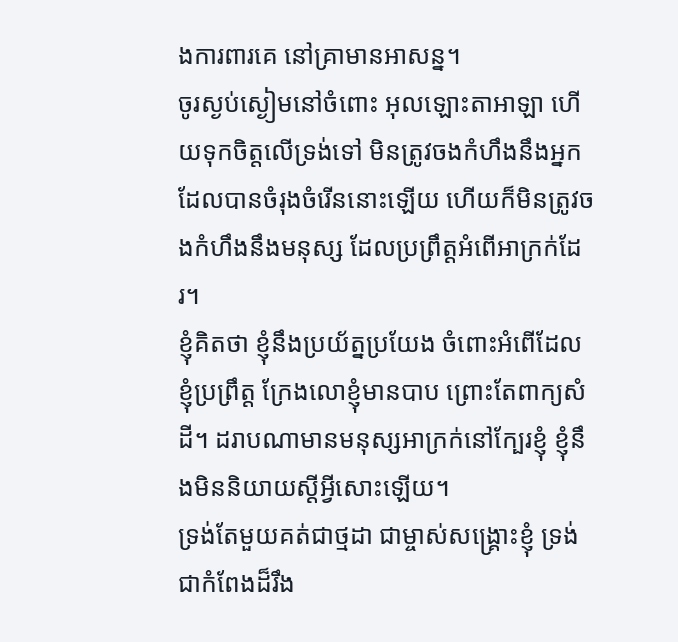ងការពារគេ នៅគ្រាមានអាសន្ន។
ចូរស្ងប់ស្ងៀមនៅចំពោះ អុលឡោះតាអាឡា ហើយទុកចិត្តលើទ្រង់ទៅ មិនត្រូវចងកំហឹងនឹងអ្នក ដែលបានចំរុងចំរើននោះឡើយ ហើយក៏មិនត្រូវចងកំហឹងនឹងមនុស្ស ដែលប្រព្រឹត្តអំពើអាក្រក់ដែរ។
ខ្ញុំគិតថា ខ្ញុំនឹងប្រយ័ត្នប្រយែង ចំពោះអំពើដែលខ្ញុំប្រព្រឹត្ត ក្រែងលោខ្ញុំមានបាប ព្រោះតែពាក្យសំដី។ ដរាបណាមានមនុស្សអាក្រក់នៅក្បែរខ្ញុំ ខ្ញុំនឹងមិននិយាយស្ដីអ្វីសោះឡើយ។
ទ្រង់តែមួយគត់ជាថ្មដា ជាម្ចាស់សង្គ្រោះខ្ញុំ ទ្រង់ជាកំពែងដ៏រឹង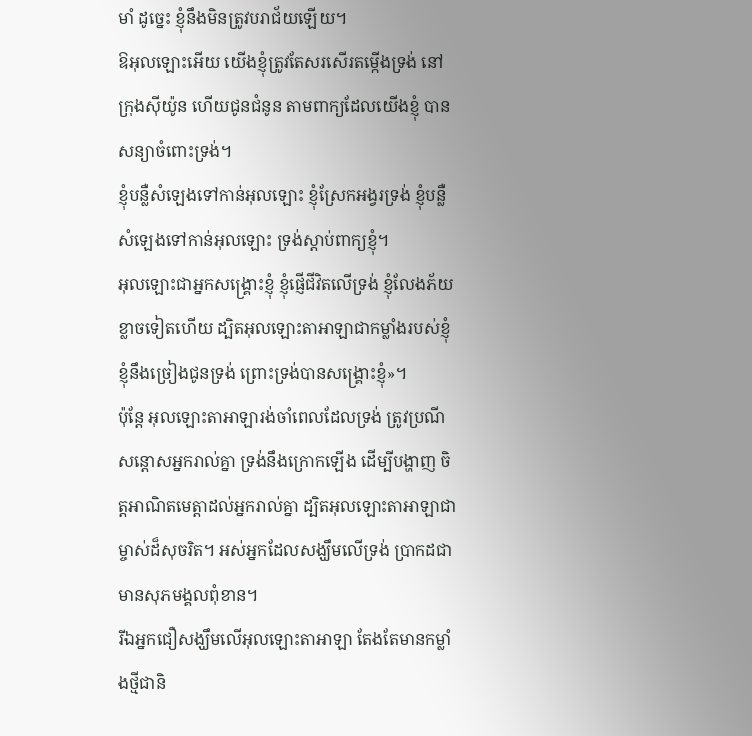មាំ ដូច្នេះ ខ្ញុំនឹងមិនត្រូវបរាជ័យឡើយ។
ឱអុលឡោះអើយ យើងខ្ញុំត្រូវតែសរសើរតម្កើងទ្រង់ នៅក្រុងស៊ីយ៉ូន ហើយជូនជំនូន តាមពាក្យដែលយើងខ្ញុំ បានសន្យាចំពោះទ្រង់។
ខ្ញុំបន្លឺសំឡេងទៅកាន់អុលឡោះ ខ្ញុំស្រែកអង្វរទ្រង់ ខ្ញុំបន្លឺសំឡេងទៅកាន់អុលឡោះ ទ្រង់ស្តាប់ពាក្យខ្ញុំ។
អុលឡោះជាអ្នកសង្គ្រោះខ្ញុំ ខ្ញុំផ្ញើជីវិតលើទ្រង់ ខ្ញុំលែងភ័យខ្លាចទៀតហើយ ដ្បិតអុលឡោះតាអាឡាជាកម្លាំងរបស់ខ្ញុំ ខ្ញុំនឹងច្រៀងជូនទ្រង់ ព្រោះទ្រង់បានសង្គ្រោះខ្ញុំ»។
ប៉ុន្តែ អុលឡោះតាអាឡារង់ចាំពេលដែលទ្រង់ ត្រូវប្រណីសន្ដោសអ្នករាល់គ្នា ទ្រង់នឹងក្រោកឡើង ដើម្បីបង្ហាញ ចិត្តអាណិតមេត្តាដល់អ្នករាល់គ្នា ដ្បិតអុលឡោះតាអាឡាជាម្ចាស់ដ៏សុចរិត។ អស់អ្នកដែលសង្ឃឹមលើទ្រង់ ប្រាកដជាមានសុភមង្គលពុំខាន។
រីឯអ្នកជឿសង្ឃឹមលើអុលឡោះតាអាឡា តែងតែមានកម្លាំងថ្មីជានិ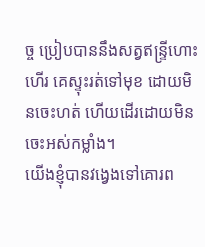ច្ច ប្រៀបបាននឹងសត្វឥន្ទ្រីហោះហើរ គេស្ទុះរត់ទៅមុខ ដោយមិនចេះហត់ ហើយដើរដោយមិនចេះអស់កម្លាំង។
យើងខ្ញុំបានវង្វេងទៅគោរព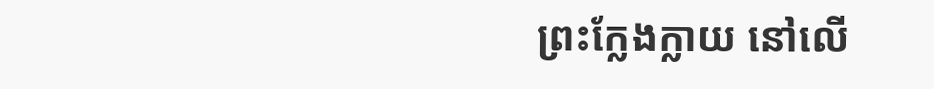ព្រះក្លែងក្លាយ នៅលើ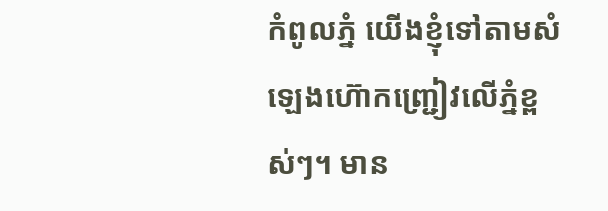កំពូលភ្នំ យើងខ្ញុំទៅតាមសំឡេងហ៊ោកញ្ជ្រៀវលើភ្នំខ្ពស់ៗ។ មាន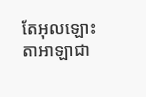តែអុលឡោះតាអាឡាជា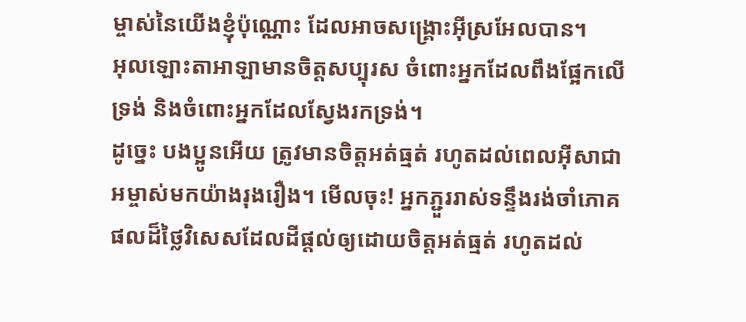ម្ចាស់នៃយើងខ្ញុំប៉ុណ្ណោះ ដែលអាចសង្គ្រោះអ៊ីស្រអែលបាន។
អុលឡោះតាអាឡាមានចិត្តសប្បុរស ចំពោះអ្នកដែលពឹងផ្អែកលើទ្រង់ និងចំពោះអ្នកដែលស្វែងរកទ្រង់។
ដូច្នេះ បងប្អូនអើយ ត្រូវមានចិត្ដអត់ធ្មត់ រហូតដល់ពេលអ៊ីសាជាអម្ចាស់មកយ៉ាងរុងរឿង។ មើលចុះ! អ្នកភ្ជួររាស់ទន្ទឹងរង់ចាំភោគផលដ៏ថ្លៃវិសេសដែលដីផ្ដល់ឲ្យដោយចិត្ដអត់ធ្មត់ រហូតដល់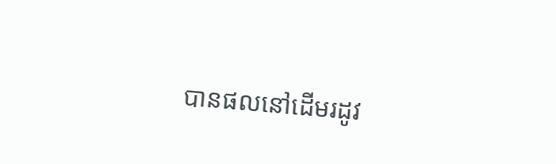បានផលនៅដើមរដូវ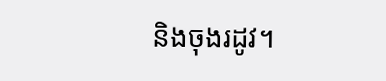និងចុងរដូវ។